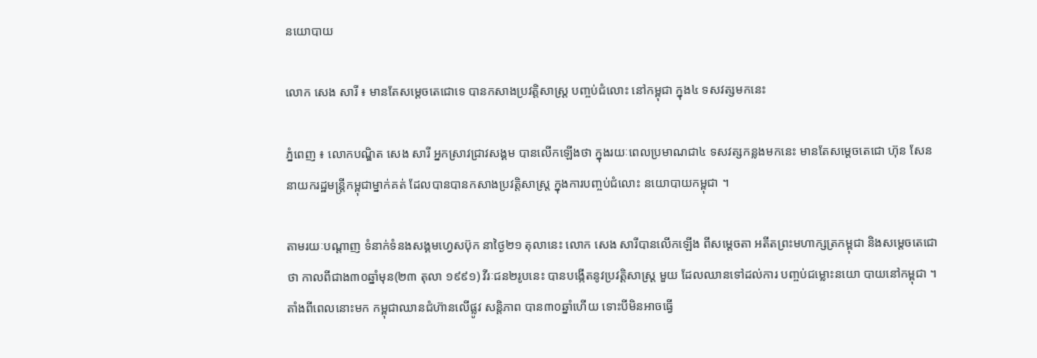នយោបាយ

លោក សេង សារី ៖ មានតែសម្តេចតេជោទេ បានកសាងប្រវត្តិសាស្រ្ត បញ្ចប់ជំលោះ នៅកម្ពុជា ក្នុង៤ ទសវត្សមកនេះ

ភ្នំពេញ ៖ លោកបណ្ឌិត សេង សារី អ្នកស្រាវជ្រាវសង្គម បានលើកឡើងថា ក្នុងរយៈពេលប្រមាណជា៤ ទសវត្សកន្លងមកនេះ មានតែសម្តេចតេជោ ហ៊ុន សែន នាយករដ្ឋមន្រ្តីកម្ពុជាម្នាក់គត់ ដែលបានបានកសាងប្រវត្តិសាស្រ្ត ក្នុងការបញ្ចប់ជំលោះ នយោបាយកម្ពុជា ។

តាមរយៈបណ្តាញ ទំនាក់ទំនងសង្គមហ្វេសប៊ុក នាថ្ងៃ២១ តុលានេះ លោក សេង សារីបានលើកឡើង ពីសម្តេចតា អតីតព្រះមហាក្សត្រកម្ពុជា និងសម្តេចតេជោថា កាលពីជាង៣០ឆ្នាំមុន(២៣ តុលា ១៩៩១) វីរៈជន២រូបនេះ បានបង្កើតនូវប្រវត្តិសាស្រ្ត មួយ ដែលឈានទៅដល់ការ បញ្ចប់ជម្លោះនយោ បាយនៅកម្ពុជា ។ តាំងពីពេលនោះមក កម្ពុជាឈានជំហ៊ានលើផ្លូវ សន្តិភាព បាន៣០ឆ្នាំហើយ ទោះបីមិនអាចធ្វើ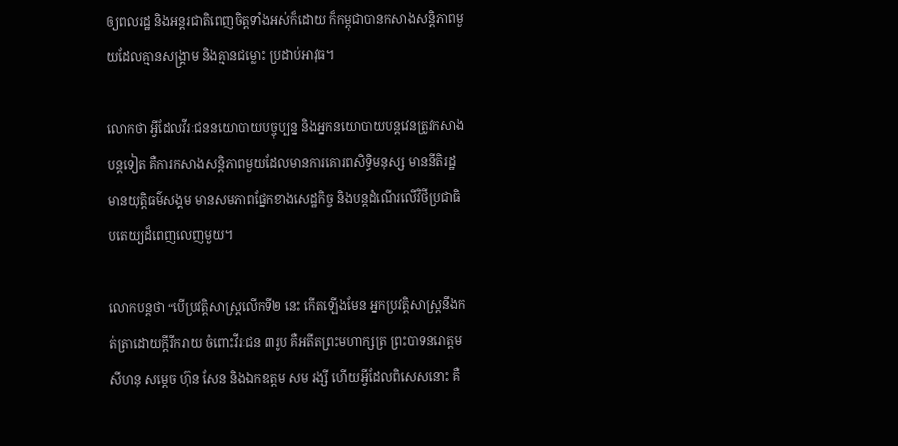ឲ្យពលរដ្ឋ និងអន្តរជាតិពេញចិត្តទាំងអស់ក៏ដោយ ក៏កម្ពុជាបានកសាងសន្តិភាពមួយដែលគ្មានសង្រ្គាម និងគ្មានជម្លោះ ប្រដាប់អាវុធ។

លោកថា អ្វីដែលវីរៈជននយោបាយបច្ចុប្បន្ន និងអ្នកនយោបាយបន្តវេនត្រូវកសាងបន្តទៀត គឺការកសាងសន្តិភាពមួយដែលមានការគោរពសិទ្ធិមនុស្ស មាននីតិរដ្ឋ មានយុត្តិធម៌សង្គម មានសមភាពផ្នែកខាងសេដ្ឋកិច្ច និងបន្តដំណើរលើវិថីប្រជាធិបតេយ្យដ៏ពេញលេញមួយ។

លោកបន្តថា “បើប្រវត្តិសាស្រ្តលើកទី២ នេះ កើតឡើងមែន អ្នកប្រវត្តិសាស្រ្តនឹងកត់ត្រាដោយក្តីរីករាយ ចំពោះវីរៈជន ៣រូប គឺអតីតព្រះមហាក្សត្រ ព្រះបាទនរោត្តមសីហនុ សម្តេច ហ៊ុន សែន និងឯកឧត្តម សម រង្សី ហើយអ្វីដែលពិសេសនោះ គឺ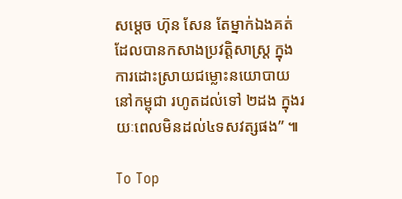សម្តេច ហ៊ុន សែន តែម្នាក់ឯងគត់ ដែលបានកសាងប្រវត្តិសាស្រ្ត ក្នុងការដោះស្រាយជម្លោះនយោបាយ នៅកម្ពុជា រហូតដល់ទៅ ២ដង ក្នុងរយៈពេលមិនដល់៤ទសវត្សផង” ៕

To Top